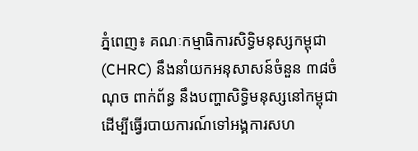ភ្នំពេញ៖ គណៈកម្មាធិការសិទ្ធិមនុស្សកម្ពុជា (CHRC) នឹងនាំយកអនុសាសន៍ចំនួន ៣៨ចំណុច ពាក់ព័ន្ធ នឹងបញ្ហាសិទ្ធិមនុស្សនៅកម្ពុជា ដើម្បីធ្វើរបាយការណ៍ទៅអង្គការសហ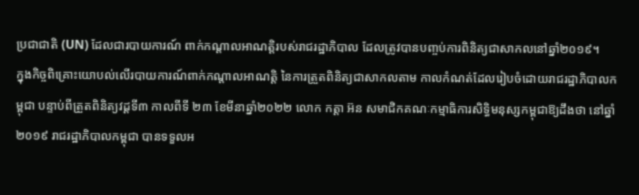ប្រជាជាតិ (UN) ដែលជារបាយការណ៍ ពាក់កណ្ដាលអាណត្តិរបស់រាជរដ្ឋាភិបាល ដែលត្រូវបានបញ្ចប់ការពិនិត្យជាសាកលនៅឆ្នាំ២០១៩។
ក្នុងកិច្ចពិគ្រោះយោបល់លើរបាយការណ៍ពាក់កណ្ដាលអាណត្តិ នៃការត្រួតពិនិត្យជាសាកលតាម កាលកំណត់ដែលរៀបចំដោយរាជរដ្ឋាភិបាលកម្ពុជា បន្ទាប់ពីត្រួតពិនិត្យវដ្ដទី៣ កាលពីទី ២៣ ខែមីនាឆ្នាំ២០២២ លោក កត្តា អ៊ន សមាជិកគណៈកម្មាធិការសិទ្ធិមនុស្សកម្ពុជាឱ្យដឹងថា នៅឆ្នាំ២០១៩ រាជរដ្ឋាភិបាលកម្ពុជា បានទទួលអ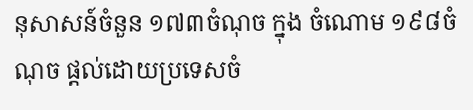នុសាសន៍ចំនួន ១៧៣ចំណុច ក្នុង ចំណោម ១៩៨ចំណុច ផ្ដល់ដោយប្រទេសចំ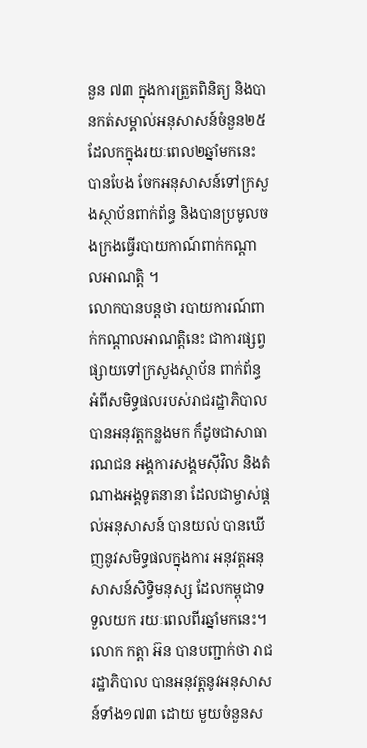នួន ៧៣ ក្នុងការត្រួតពិនិត្យ និងបានកត់សម្គាល់អនុសាសន៍ចំនួន២៥ ដែលកក្នុងរយៈពេល២ឆ្នាំមកនេះ បានបែង ចែកអនុសាសន៍ទៅក្រសួងស្ថាប័នពាក់ព័ន្ធ និងបានប្រមូលចងក្រងធ្វើរបាយកាណ៍ពាក់កណ្ដាលអាណត្តិ ។
លោកបានបន្តថា របាយការណ៍ពាក់កណ្ដាលអាណត្តិនេះ ជាការផ្សព្វផ្សាយទៅក្រសួងស្ថាប័ន ពាក់ព័ន្ធ អំពីសមិទ្ធផលរបស់រាជរដ្ឋាភិបាល បានអនុវត្តកន្លងមក ក៏ដូចជាសាធារណជន អង្គការសង្គមស៊ីវិល និងតំណាងអង្គទូតនានា ដែលជាម្ចាស់ផ្ដល់អនុសាសន៍ បានយល់ បានឃើញនូវសមិទ្ធផលក្នុងការ អនុវត្តអនុសាសន៍សិទ្ធិមនុស្ស ដែលកម្ពុជាទទួលយក រយៈពេលពីរឆ្នាំមកនេះ។
លោក កត្តា អ៊ន បានបញ្ជាក់ថា រាជរដ្ឋាភិបាល បានអនុវត្តនូវអនុសាសន៍ទាំង១៧៣ ដោយ មួយចំនួនស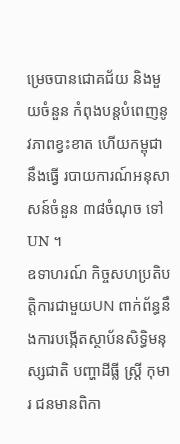ម្រេចបានជោគជ័យ និងមួយចំនួន កំពុងបន្តបំពេញនូវភាពខ្វះខាត ហើយកម្ពុជា នឹងធ្វើ របាយការណ៍អនុសាសន៍ចំនួន ៣៨ចំណុច ទៅUN ។
ឧទាហរណ៍ កិច្ចសហប្រតិបត្តិការជាមួយUN ពាក់ព័ន្ធនឹងការបង្កើតស្ថាប័នសិទ្ធិមនុស្សជាតិ បញ្ហាដីធ្លី ស្ត្រី កុមារ ជនមានពិកា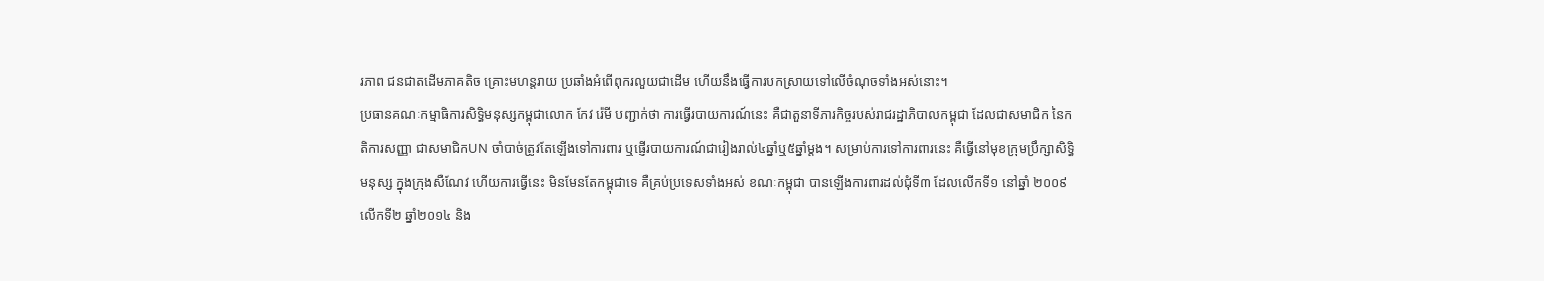រភាព ជនជាតដើមភាគតិច គ្រោះមហន្តរាយ ប្រឆាំងអំពើពុករលួយជាដើម ហើយនឹងធ្វើការបកស្រាយទៅលើចំណុចទាំងអស់នោះ។
ប្រធានគណៈកម្មាធិការសិទ្ធិមនុស្សកម្ពុជាលោក កែវ រ៉េមី បញ្ជាក់ថា ការធ្វើរបាយការណ៍នេះ គឺជាតួនាទីភារកិច្ចរបស់រាជរដ្ឋាភិបាលកម្ពុជា ដែលជាសមាជិក នៃកតិការសញ្ញា ជាសមាជិកUN ចាំបាច់ត្រូវតែឡើងទៅការពារ ឬផ្ញើរបាយការណ៍ជារៀងរាល់៤ឆ្នាំឬ៥ឆ្នាំម្ដង។ សម្រាប់ការទៅការពារនេះ គឺធ្វើនៅមុខក្រុមប្រឹក្សាសិទ្ធិមនុស្ស ក្នុងក្រុងសឺណែវ ហើយការធ្វើនេះ មិនមែនតែកម្ពុជាទេ គឺគ្រប់ប្រទេសទាំងអស់ ខណៈកម្ពុជា បានឡើងការពារដល់ជុំទី៣ ដែលលើកទី១ នៅឆ្នាំ ២០០៩ លើកទី២ ឆ្នាំ២០១៤ និង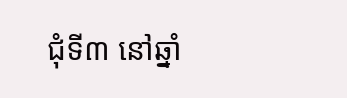ជុំទី៣ នៅឆ្នាំ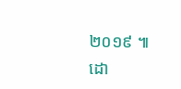២០១៩ ៕
ដោ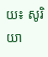យ៖ សូរិយា